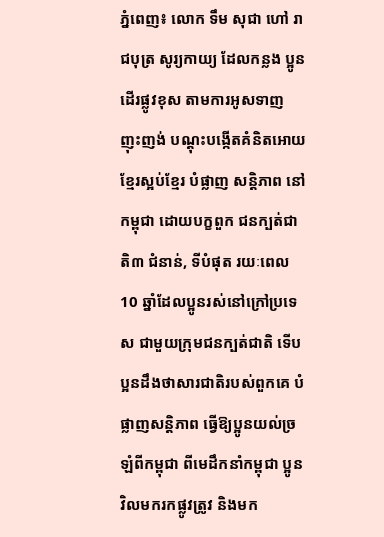ភ្នំពេញ៖ លោក ទឹម សុជា ហៅ រាជបុត្រ សូរ្យកាយ្យ ដែលកន្លង ប្អូនដើរផ្លូវខុស តាមការអូសទាញ ញុះញង់ បណ្តុះបង្កើតគំនិតអោយខ្មែរស្អប់ខ្មែរ បំផ្លាញ សន្តិភាព នៅកម្ពុជា ដោយបក្ខពួក ជនក្បត់ជាតិ៣ ជំនាន់, ទីបំផុត រយៈពេល 10 ឆ្នាំដែលប្អូនរស់នៅក្រៅប្រទេស ជាមួយក្រុមជនក្បត់ជាតិ ទើបប្អនដឹងថាសារជាតិរបស់ពួកគេ បំផ្លាញសន្តិភាព ធ្វើឱ្យប្អូនយល់ច្រឡំពីកម្ពុជា ពីមេដឹកនាំកម្ពុជា ប្អូនវិលមករកផ្លូវត្រូវ និងមក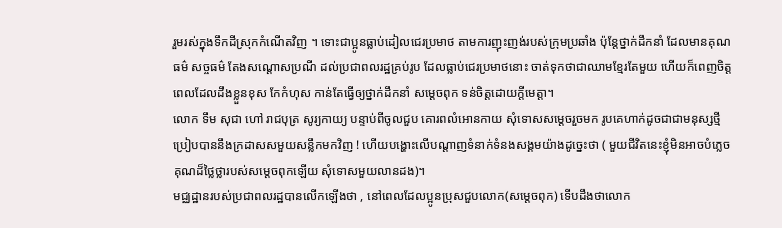រួមរស់ក្នុងទឹកដីស្រុកកំណើតវិញ ។ ទោះជាប្អូនធ្លាប់ដៀលជេរប្រមាថ តាមការញុះញង់របស់ក្រុមប្រឆាំង ប៉ុន្តែថ្នាក់ដឹកនាំ ដែលមានគុណធម៌ សច្ចធម៌ តែងសណ្ដោសប្រណី ដល់ប្រជាពលរដ្ឋគ្រប់រូប ដែលធ្លាប់ជេរប្រមាថនោះ ចាត់ទុកថាជាឈាមខ្មែរតែមួយ ហើយក៏ពេញចិត្ត ពេលដែលដឹងខ្លួនខុស កែកំហុស កាន់តែធ្វើឲ្យថ្នាក់ដឹកនាំ សម្ដេចពុក ទន់ចិត្តដោយក្តីមេត្តា។
លោក ទឹម សុជា ហៅ រាជបុត្រ សូរ្យកាយ្យ បន្ទាប់ពីចូលជួប គោរពលំអោនកាយ សុំទោសសម្ដេចរួចមក រូបគេហាក់ដូចជាជាមនុស្សថ្មី ប្រៀបបាននឹងក្រដាសសមួយសន្លឹកមកវិញ ! ហើយបង្ហោះលើបណ្ដាញទំនាក់ទំនងសង្គមយ៉ាងដូច្នេះថា ( មួយជីវិតនេះខ្ញុំមិនអាចបំភ្លេចគុណដ៏ថ្លៃថ្លារបស់សម្តេចពុកឡើយ សុំទោសមួយលានដង)។
មជ្ឈដ្ឋានរបស់ប្រជាពលរដ្ឋបានលើកឡើងថា , នៅពេលដែលប្អូនប្រុសជួបលោក(សម្តេចពុក) ទើបដឹងថាលោក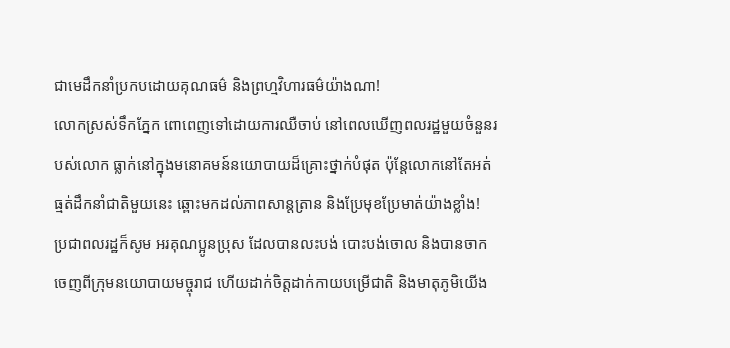ជាមេដឹកនាំប្រកបដោយគុណធម៌ និងព្រហ្មវិហារធម៌យ៉ាងណា!
លោកស្រស់ទឹកភ្នែក ពោពេញទៅដោយការឈឺចាប់ នៅពេលឃើញពលរដ្ឋមួយចំនួនរបស់លោក ធ្លាក់នៅក្នុងមនោគមន៍នយោបាយដ៏គ្រោះថ្នាក់បំផុត ប៉ុន្តែលោកនៅតែអត់ធ្មត់ដឹកនាំជាតិមួយនេះ ឆ្ពោះមកដល់ភាពសាន្តត្រាន និងប្រែមុខប្រែមាត់យ៉ាងខ្លាំង!
ប្រជាពលរដ្ឋក៏សូម អរគុណប្អូនប្រុស ដែលបានលះបង់ បោះបង់ចោល និងបានចាកចេញពីក្រុមនយោបាយមច្ចុរាជ ហើយដាក់ចិត្តដាក់កាយបម្រើជាតិ និងមាតុភូមិយើង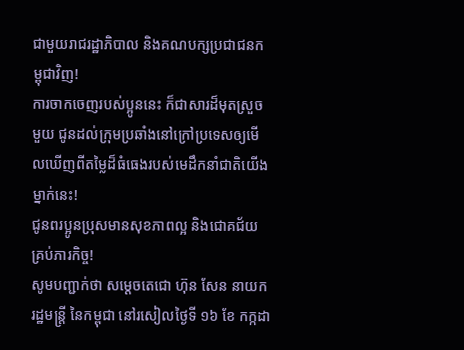ជាមួយរាជរដ្ឋាភិបាល និងគណបក្សប្រជាជនកម្ពុជាវិញ!
ការចាកចេញរបស់ប្អូននេះ ក៏ជាសារដ៏មុតស្រួចមួយ ជូនដល់ក្រុមប្រឆាំងនៅក្រៅប្រទេសឲ្យមើលឃើញពីតម្លៃដ៏ធំធេងរបស់មេដឹកនាំជាតិយើងម្នាក់នេះ!
ជូនពរប្អូនប្រុសមានសុខភាពល្អ និងជោគជ័យគ្រប់ភារកិច្ច!
សូមបញ្ជាក់ថា សម្ដេចតេជោ ហ៊ុន សែន នាយករដ្ឋមន្ត្រី នៃកម្ពុជា នៅរសៀលថ្ងៃទី ១៦ ខែ កក្កដា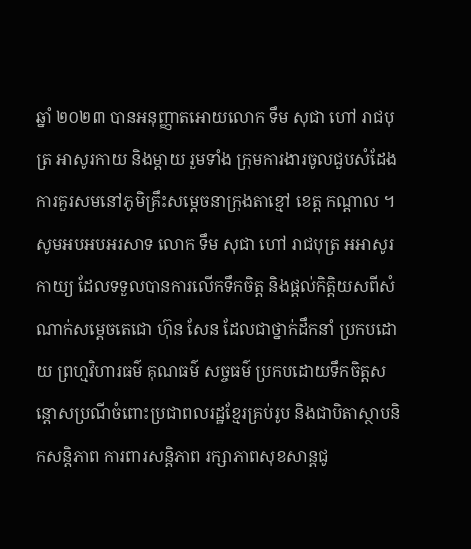ឆ្នាំ ២០២៣ បានអនុញ្ញាតអោយលោក ទឹម សុជា ហៅ រាជបុត្រ អាសូរកាយ និងម្ដាយ រួមទាំង ក្រុមការងារចូលជួបសំដែងការគួរសមនៅភូមិគ្រឹះសម្ដេចនាក្រុងតាខ្មៅ ខេត្ត កណ្តាល ។
សូមអបអបអរសាទ លោក ទឹម សុជា ហៅ រាជបុត្រ អអាសូរកាយ្យ ដែលទទួលបានការលេីកទឹកចិត្ត និងផ្ដល់កិត្តិយសពីសំណាក់សម្ដេចតេជោ ហ៊ុន សែន ដែលជាថ្នាក់ដឹកនាំ ប្រកបដោយ ព្រហ្មវិហារធម៌ គុណធម៌ សច្ចធម៌ ប្រកបដោយទឹកចិត្តសន្តោសប្រណីចំពោះប្រជាពលរដ្ឋខ្មែរគ្រប់រូប និងជាបិតាស្ថាបនិកសន្តិភាព ការពារសន្តិភាព រក្សាភាពសុខសាន្តជូ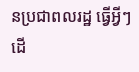នប្រជាពលរដ្ឋ ធ្វើអ្វីៗដើ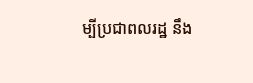ម្បីប្រជាពលរដ្ឋ នឹង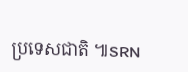ប្រទេសជាតិ ៕SRN